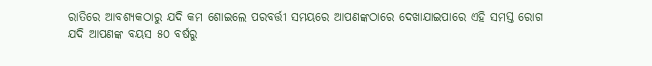ରାତିରେ ଆବଶ୍ୟକଠାରୁ ଯଦି କମ ଶୋଇଲେ ପରବର୍ତ୍ତୀ ସମୟରେ ଆପଣଙ୍କଠାରେ ଦେଖାଯାଇପାରେ ଏହି ସମସ୍ତ ରୋଗ
ଯଦି ଆପଣଙ୍କ ବୟସ ୫୦ ବର୍ଷରୁ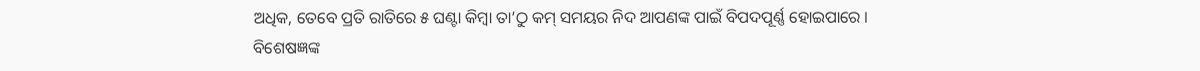ଅଧିକ, ତେବେ ପ୍ରତି ରାତିରେ ୫ ଘଣ୍ଟା କିମ୍ବା ତା’ଠୁ କମ୍ ସମୟର ନିଦ ଆପଣଙ୍କ ପାଇଁ ବିପଦପୂର୍ଣ୍ଣ ହୋଇପାରେ ।
ବିଶେଷଜ୍ଞଙ୍କ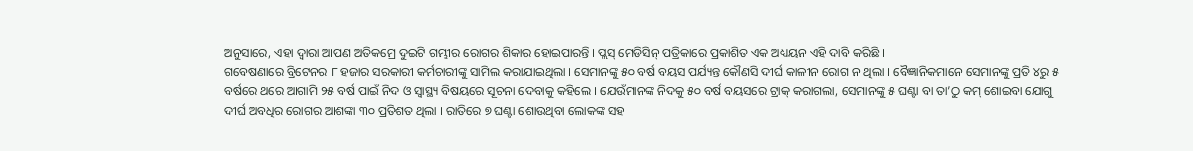ଅନୁସାରେ, ଏହା ଦ୍ୱାରା ଆପଣ ଅତିକମ୍ରେ ଦୁଇଟି ଗମ୍ଭୀର ରୋଗର ଶିକାର ହୋଇପାରନ୍ତି । ପ୍ଲସ୍ ମେଡିସିନ୍ ପତ୍ରିକାରେ ପ୍ରକାଶିତ ଏକ ଅଧ୍ୟୟନ ଏହି ଦାବି କରିଛି ।
ଗବେଷଣାରେ ବ୍ରିଟେନର ୮ ହଜାର ସରକାରୀ କର୍ମଚାରୀଙ୍କୁ ସାମିଲ କରାଯାଇଥିଲା । ସେମାନଙ୍କୁ ୫୦ ବର୍ଷ ବୟସ ପର୍ଯ୍ୟନ୍ତ କୌଣସି ଦୀର୍ଘ କାଳୀନ ରୋଗ ନ ଥିଲା । ବୈଜ୍ଞାନିକମାନେ ସେମାନଙ୍କୁ ପ୍ରତି ୪ରୁ ୫ ବର୍ଷରେ ଥରେ ଆଗାମି ୨୫ ବର୍ଷ ପାଇଁ ନିଦ ଓ ସ୍ୱାସ୍ଥ୍ୟ ବିଷୟରେ ସୂଚନା ଦେବାକୁ କହିଲେ । ଯେଉଁମାନଙ୍କ ନିଦକୁ ୫୦ ବର୍ଷ ବୟସରେ ଟ୍ରାକ୍ କରାଗଲା, ସେମାନଙ୍କୁ ୫ ଘଣ୍ଟା ବା ତା’ଠୁ କମ୍ ଶୋଇବା ଯୋଗୁ ଦୀର୍ଘ ଅବଧିର ରୋଗର ଆଶଙ୍କା ୩୦ ପ୍ରତିଶତ ଥିଲା । ରାତିରେ ୭ ଘଣ୍ଟା ଶୋଉଥିବା ଲୋକଙ୍କ ସହ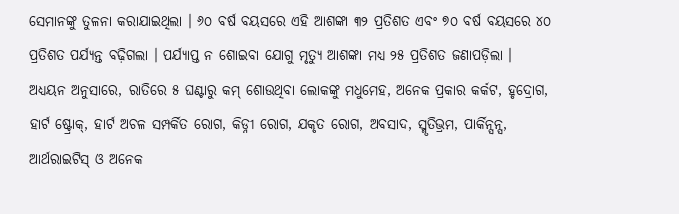ସେମାନଙ୍କୁ ତୁଳନା କରାଯାଇଥିଲା । ୬୦ ବର୍ଷ ବୟସରେ ଏହି ଆଶଙ୍କା ୩୨ ପ୍ରତିଶତ ଏବଂ ୭୦ ବର୍ଷ ବୟସରେ ୪୦ ପ୍ରତିଶତ ପର୍ଯ୍ୟନ୍ତ ବଢ଼ିଗଲା । ପର୍ଯ୍ୟାପ୍ତ ନ ଶୋଇବା ଯୋଗୁ ମୃତ୍ୟୁ ଆଶଙ୍କା ମଧ୍ୟ ୨୫ ପ୍ରତିଶତ ଜଣାପଡ଼ିଲା ।
ଅଧ୍ୟୟନ ଅନୁସାରେ, ରାତିରେ ୫ ଘଣ୍ଟାରୁ କମ୍ ଶୋଉଥିବା ଲୋକଙ୍କୁ ମଧୁମେହ, ଅନେକ ପ୍ରକାର କର୍କଟ, ହୃଦ୍ରୋଗ, ହାର୍ଟ ଷ୍ଟ୍ରୋକ୍, ହାର୍ଟ ଅଚଳ ସମ୍ପର୍କିତ ରୋଗ, କିଡ୍ନୀ ରୋଗ, ଯକୃତ ରୋଗ, ଅବସାଦ, ସ୍ମୃତିଭ୍ରମ, ପାର୍କିନ୍ସନ୍ସ, ଆର୍ଥରାଇଟିସ୍ ଓ ଅନେକ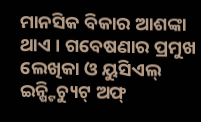ମାନସିକ ବିକାର ଆଶଙ୍କା ଥାଏ । ଗବେଷଣାର ପ୍ରମୁଖ ଲେଖିକା ଓ ୟୁସିଏଲ୍ ଇନ୍ଷ୍ଟିଚ୍ୟୁଟ୍ ଅଫ୍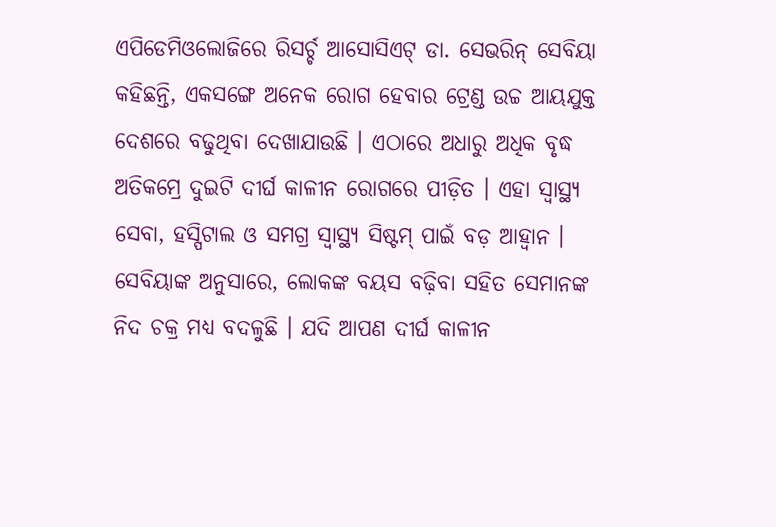ଏପିଡେମିଓଲୋଜିରେ ରିସର୍ଚ୍ଚ ଆସୋସିଏଟ୍ ଡା. ସେଭରିନ୍ ସେବିୟା କହିଛନ୍ତି, ଏକସଙ୍ଗେ ଅନେକ ରୋଗ ହେବାର ଟ୍ରେଣ୍ଡ ଉଚ୍ଚ ଆୟଯୁକ୍ତ ଦେଶରେ ବଢୁଥିବା ଦେଖାଯାଉଛି । ଏଠାରେ ଅଧାରୁ ଅଧିକ ବୃଦ୍ଧ ଅତିକମ୍ରେ ଦୁଇଟି ଦୀର୍ଘ କାଳୀନ ରୋଗରେ ପୀଡ଼ିତ । ଏହା ସ୍ୱାସ୍ଥ୍ୟ ସେବା, ହସ୍ପିଟାଲ ଓ ସମଗ୍ର ସ୍ୱାସ୍ଥ୍ୟ ସିଷ୍ଟମ୍ ପାଇଁ ବଡ଼ ଆହ୍ୱାନ ।
ସେବିୟାଙ୍କ ଅନୁସାରେ, ଲୋକଙ୍କ ବୟସ ବଢ଼ିବା ସହିତ ସେମାନଙ୍କ ନିଦ ଚକ୍ର ମଧ୍ୟ ବଦଳୁଛି । ଯଦି ଆପଣ ଦୀର୍ଘ କାଳୀନ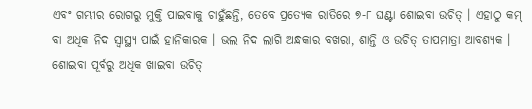ଏବଂ ଗମ୍ଭୀର ରୋଗରୁ ମୁକ୍ତି ପାଇବାକୁ ଚାହୁଁଛନ୍ତି, ତେବେ ପ୍ରତ୍ୟେକ ରାତିରେ ୭-୮ ଘଣ୍ଟା ଶୋଇବା ଉଚିତ୍ । ଏହାଠୁ କମ୍ ବା ଅଧିକ ନିଦ ସ୍ୱାସ୍ଥ୍ୟ ପାଇଁ ହାନିକାରକ । ଭଲ ନିଦ ଲାଗି ଅନ୍ଧକାର ବଖରା, ଶାନ୍ତି ଓ ଉଚିତ୍ ତାପମାତ୍ରା ଆବଶ୍ୟକ । ଶୋଇବା ପୂର୍ବରୁ ଅଧିକ ଖାଇବା ଉଚିତ୍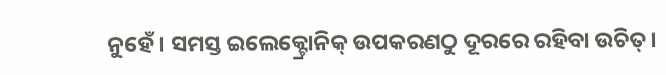ନୁହେଁ । ସମସ୍ତ ଇଲେକ୍ଟ୍ରୋନିକ୍ ଉପକରଣଠୁ ଦୂରରେ ରହିବା ଉଚିତ୍।